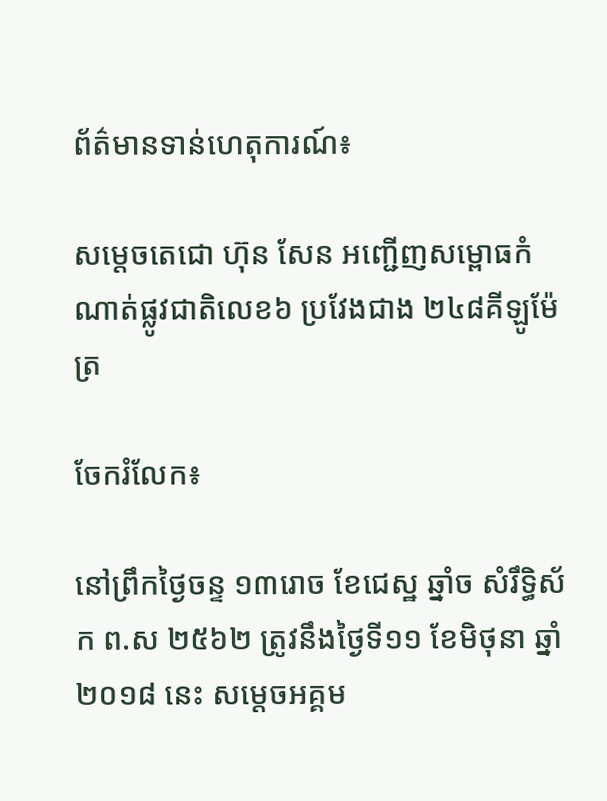ព័ត៌មានទាន់ហេតុការណ៍៖

សម្តេចតេជោ ហ៊ុន សែន អញ្ជើញសម្ពោធកំណាត់ផ្លូវជាតិលេខ៦ ប្រវែងជាង ២៤៨គីឡូម៉ែត្រ

ចែករំលែក៖

នៅព្រឹកថ្ងៃចន្ទ ១៣រោច ខែជេស្ឋ ឆ្នាំច សំរឹទ្ធិស័ក ព.ស ២៥៦២ ត្រូវនឹងថ្ងៃទី១១ ខែមិថុនា ឆ្នាំ២០១៨ នេះ សម្តេចអគ្គម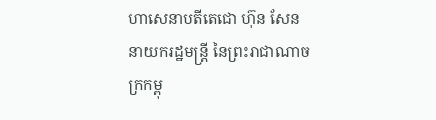ហាសេនាបតីតេជោ ហ៊ុន សែន នាយករដ្ឋមន្ត្រី នៃព្រះរាជាណាចក្រកម្ពុ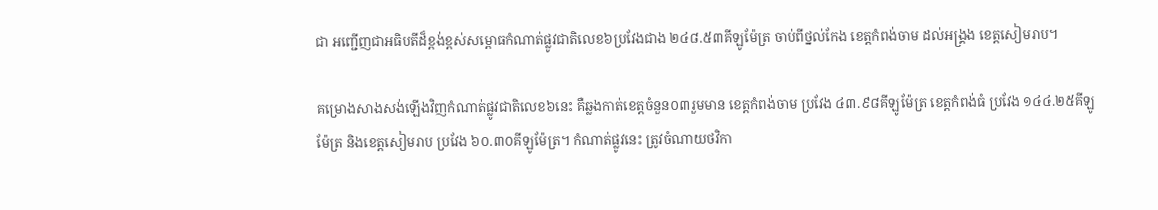ជា អញ្ជើញជាអធិបតីដ៏ខ្ពង់ខ្ពស់សម្ពោធកំណាត់ផ្លូវជាតិលេខ៦ប្រវែងជាង ២៤៨.៥៣គីឡូម៉ែត្រ ចាប់ពីថ្នល់កែង ខេត្តកំពង់ចាម ដល់អង្រ្គង ខេត្តសៀមរាប។

គម្រោងសាងសង់ឡើងវិញកំណាត់ផ្លូវជាតិលេខ៦នេះ គឺឆ្លងកាត់ខេត្តចំនួន០៣រួមមាន ខេត្តកំពង់ចាម ប្រវែង ៤៣.៩៨គីឡូម៉ែត្រ ខេត្តកំពង់ធំ ប្រវែង ១៤៤.២៥គីឡូម៉ែត្រ និងខេត្តសៀមរាប ប្រវែង ៦០.៣០គីឡូម៉ែត្រ។ កំណាត់ផ្លូវនេះ ត្រូវចំណាយថវិកា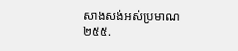សាងសង់អស់ប្រមាណ ២៥៥.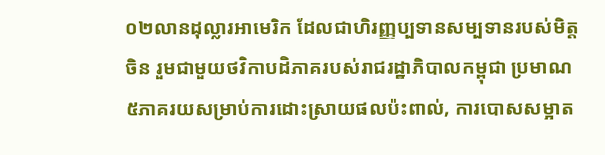០២លានដុល្លារអាមេរិក ដែលជាហិរញ្ញប្បទានសម្បទានរបស់មិត្តចិន រួមជាមួយថវិកាបដិភាគរបស់រាជរដ្ឋាភិបាលកម្ពុជា ប្រមាណ ៥ភាគរយសម្រាប់ការដោះស្រាយផលប៉ះពាល់, ការបោសសម្អាត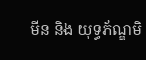មីន និង យុទ្ធភ័ណ្ឌមិ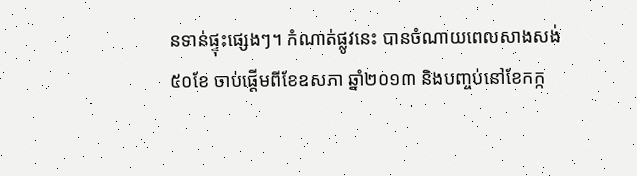នទាន់ផ្ទុះផ្សេងៗ។ កំណាត់ផ្លូវនេះ បានចំណាយពេលសាងសង់ ៥០ខែ ចាប់ផ្តើមពីខែឧសភា ឆ្នាំ២០១៣ និងបញ្ចប់នៅខែកក្ក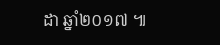ដា ឆ្នាំ២០១៧ ៕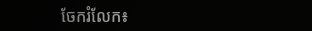ចែករំលែក៖